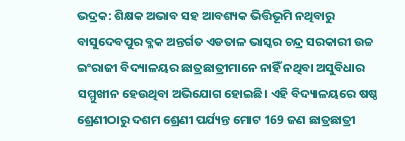ଭଦ୍ରକ: ଶିକ୍ଷକ ଅଭାବ ସହ ଆବଶ୍ୟକ ଭିତ୍ତିଭୂମି ନଥିବାରୁ ବାସୁଦେବପୁର ବ୍ଳକ ଅନ୍ତର୍ଗତ ଏଡତାଳ ଭାସ୍କର ଚନ୍ଦ୍ର ସରକାରୀ ଉଚ୍ଚ ଇଂରାଜୀ ବିଦ୍ୟାଳୟର ଛାତ୍ରଛାତ୍ରୀମାନେ ନାହିଁ ନଥିବା ଅସୁବିଧାର ସମ୍ମୁଖୀନ ହେଉଥିବା ଅଭିଯୋଗ ହୋଇଛି। ଏହି ବିଦ୍ୟାଳୟରେ ଷଷ୍ଠ ଶ୍ରେଣୀଠାରୁ ଦଶମ ଶ୍ରେଣୀ ପର୍ଯ୍ୟନ୍ତ ମୋଟ 169 ଜଣ ଛାତ୍ରଛାତ୍ରୀ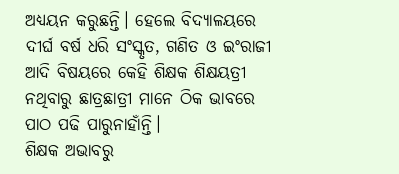ଅଧ୍ୟୟନ କରୁଛନ୍ତି। ହେଲେ ବିଦ୍ୟାଳୟରେ ଦୀର୍ଘ ବର୍ଷ ଧରି ସଂସ୍କୃତ, ଗଣିତ ଓ ଇଂରାଜୀ ଆଦି ବିଷୟରେ କେହି ଶିକ୍ଷକ ଶିକ୍ଷୟତ୍ରୀ ନଥିବାରୁ ଛାତ୍ରଛାତ୍ରୀ ମାନେ ଠିକ ଭାବରେ ପାଠ ପଢି ପାରୁନାହାଁନ୍ତି।
ଶିକ୍ଷକ ଅଭାବରୁ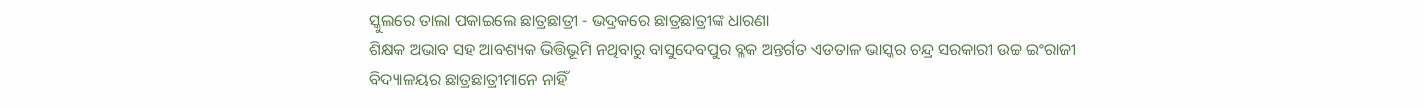ସ୍କୁଲରେ ତାଲା ପକାଇଲେ ଛାତ୍ରଛାତ୍ରୀ - ଭଦ୍ରକରେ ଛାତ୍ରଛାତ୍ରୀଙ୍କ ଧାରଣା
ଶିକ୍ଷକ ଅଭାବ ସହ ଆବଶ୍ୟକ ଭିତ୍ତିଭୂମି ନଥିବାରୁ ବାସୁଦେବପୁର ବ୍ଳକ ଅନ୍ତର୍ଗତ ଏଡତାଳ ଭାସ୍କର ଚନ୍ଦ୍ର ସରକାରୀ ଉଚ୍ଚ ଇଂରାଜୀ ବିଦ୍ୟାଳୟର ଛାତ୍ରଛାତ୍ରୀମାନେ ନାହିଁ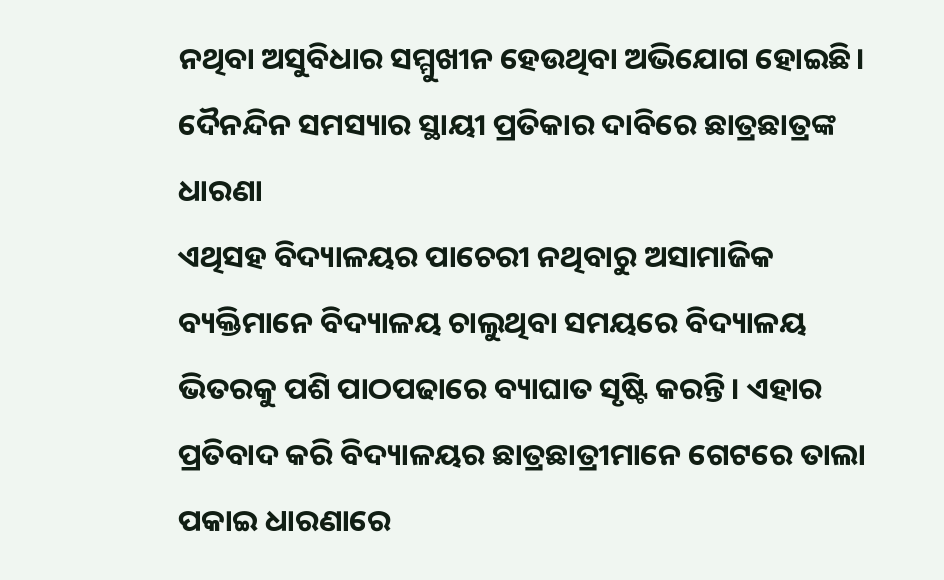ନଥିବା ଅସୁବିଧାର ସମ୍ମୁଖୀନ ହେଉଥିବା ଅଭିଯୋଗ ହୋଇଛି।
ଦୈନନ୍ଦିନ ସମସ୍ୟାର ସ୍ଥାୟୀ ପ୍ରତିକାର ଦାବିରେ ଛାତ୍ରଛାତ୍ରଙ୍କ ଧାରଣା
ଏଥିସହ ବିଦ୍ୟାଳୟର ପାଚେରୀ ନଥିବାରୁ ଅସାମାଜିକ ବ୍ୟକ୍ତିମାନେ ବିଦ୍ୟାଳୟ ଚାଲୁଥିବା ସମୟରେ ବିଦ୍ୟାଳୟ ଭିତରକୁ ପଶି ପାଠପଢାରେ ବ୍ୟାଘାତ ସୃଷ୍ଟି କରନ୍ତି। ଏହାର ପ୍ରତିବାଦ କରି ବିଦ୍ୟାଳୟର ଛାତ୍ରଛାତ୍ରୀମାନେ ଗେଟରେ ତାଲା ପକାଇ ଧାରଣାରେ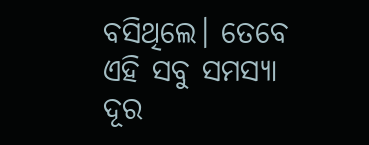ବସିଥିଲେ। ତେବେ ଏହି ସବୁ ସମସ୍ୟା ଦୂର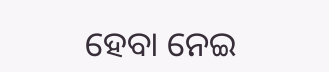ହେବା ନେଇ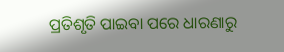ପ୍ରତିଶୃତି ପାଇବା ପରେ ଧାରଣାରୁ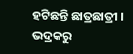ହଟିଛନ୍ତି ଛାତ୍ରଛାତ୍ରୀ ।
ଭଦ୍ରକରୁ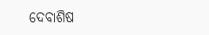ଦେବାଶିଷ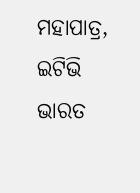ମହାପାତ୍ର, ଇଟିଭି ଭାରତ